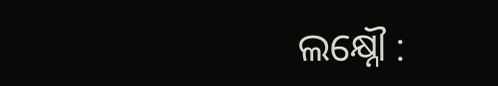ଲକ୍ଷ୍ନୌ :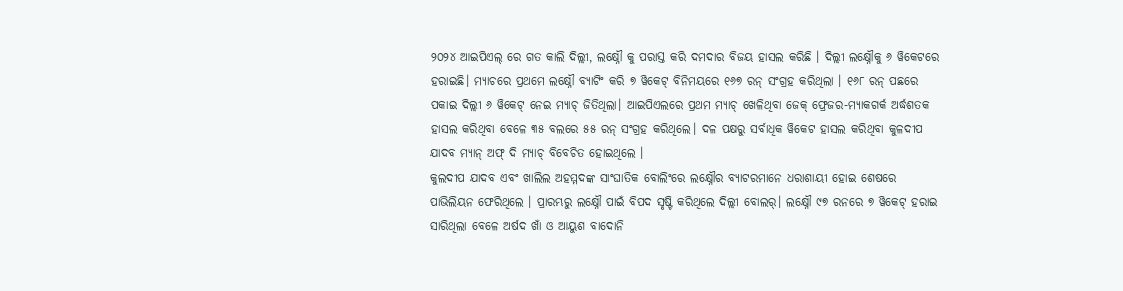୨୦୨୪ ଆଇପିଏଲ୍ ରେ ଗତ କାଲି ଦିଲ୍ଲୀ, ଲକ୍ଷ୍ନୌ କୁ ପରାସ୍ତ କରି ଦମଦାର ବିଜୟ ହାସଲ କରିଛି । ଦିଲ୍ଲୀ ଲକ୍ଷ୍ନୌକୁ ୬ ୱିକେଟରେ ହରାଇଛି। ମ୍ୟାଚରେ ପ୍ରଥମେ ଲକ୍ଷ୍ନୌ ବ୍ୟାଟିଂ କରି ୭ ୱିକେଟ୍ ବିନିମୟରେ ୧୬୭ ରନ୍ ସଂଗ୍ରହ କରିଥିଲା । ୧୬୮ ରନ୍ ପଛରେ ପକାଇ ଦିଲ୍ଲୀ ୬ ୱିକେଟ୍ ନେଇ ମ୍ୟାଚ୍ ଜିତିଥିଲା। ଆଇପିଏଲରେ ପ୍ରଥମ ମ୍ୟାଚ୍ ଖେଳିଥିବା ଜେକ୍ ଫ୍ରେଜର-ମ୍ୟାକଗର୍କ ଅର୍ଦ୍ଧଶତକ ହାସଲ କରିଥିବା ବେଳେ ୩୫ ବଲରେ ୫୫ ରନ୍ ସଂଗ୍ରହ କରିଥିଲେ। ଦଳ ପକ୍ଷରୁ ସର୍ବାଧିକ ୱିକେଟ ହାସଲ କରିଥିବା କୁଳଦୀପ ଯାଦବ ମ୍ୟାନ୍ ଅଫ୍ ଦି ମ୍ୟାଚ୍ ବିବେଚିତ ହୋଇଥିଲେ ।
କୁଲଦୀପ ଯାଦବ ଏବଂ ଖାଲିଲ ଅହମ୍ମଦଙ୍କ ସାଂଘାତିକ ବୋଲିଂରେ ଲକ୍ଷ୍ନୌର ବ୍ୟାଟରମାନେ ଧରାଶାୟୀ ହୋଇ ଶେଷରେ ପାଭିଲିୟନ ଫେରିଥିଲେ । ପ୍ରାରମ୍ଭରୁ ଲକ୍ଷ୍ନୌ ପାଇଁ ବିପଦ ସୃଷ୍ଟି କରିଥିଲେ ଦିଲ୍ଲୀ ବୋଲର୍। ଲକ୍ଷ୍ନୌ ୯୭ ରନରେ ୭ ୱିକେଟ୍ ହରାଇ ସାରିଥିଲା ବେଳେ ଅର୍ଷଦ ଖାଁ ଓ ଆୟୁଶ ବାଦୋନି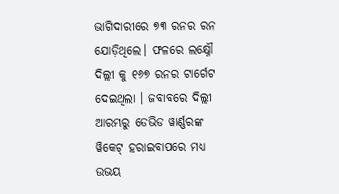ଭାଗିଦାରୀରେ ୭୩ ରନର ରନ ଯୋଡ଼ିଥିଲେ। ଫଳରେ ଲକ୍ଷ୍ନୌ ଦିଲ୍ଲୀ କୁ ୧୬୭ ରନର ଟାର୍ଗେଟ ଦେଇଥିଲା । ଜବାବରେ ଦିଲ୍ଲୀ ଆରମ୍ଭରୁ ଡେଭିଡ ୱାର୍ଣ୍ଣରଙ୍କ ୱିକେଟ୍ ହରାଇବାପରେ ମଧ୍ୟ ଉଭୟ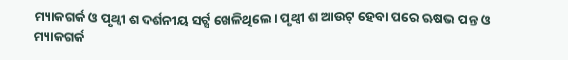ମ୍ୟାକଗର୍କ ଓ ପୃଥ୍ୱୀ ଶ ଦର୍ଶନୀୟ ସର୍ଟ୍ସ ଖେଳିଥିଲେ। ପୃଥ୍ୱୀ ଶ ଆଉଟ୍ ହେବା ପରେ ଋଷଭ ପନ୍ତ ଓ ମ୍ୟାକଗର୍କ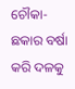ଚୌକା-ଛକାର ବର୍ଷା କରି ଦଳକୁ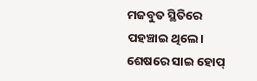ମଜବୁତ ସ୍ଥିତିରେ ପହଞ୍ଚାଇ ଥିଲେ। ଶେଷରେ ସାଇ ହୋପ୍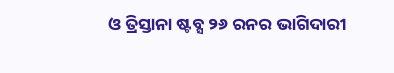ଓ ତ୍ରିସ୍ତାନା ଷ୍ଟବ୍ସ ୨୬ ରନର ଭାଗିଦାରୀ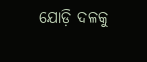ଯୋଡ଼ି ଦଳକୁ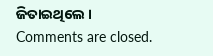ଜିତାଇଥିଲେ ।
Comments are closed.